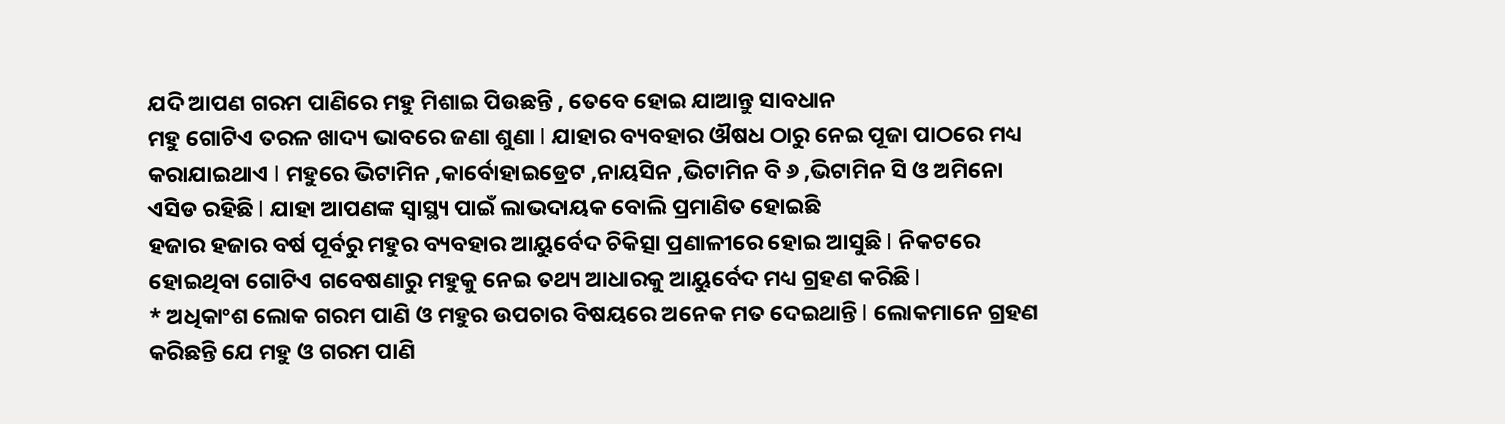ଯଦି ଆପଣ ଗରମ ପାଣିରେ ମହୁ ମିଶାଇ ପିଉଛନ୍ତି , ତେବେ ହୋଇ ଯାଆନ୍ତୁ ସାବଧାନ
ମହୁ ଗୋଟିଏ ତରଳ ଖାଦ୍ୟ ଭାବରେ ଜଣା ଶୁଣା l ଯାହାର ବ୍ୟବହାର ଔଷଧ ଠାରୁ ନେଇ ପୂଜା ପାଠରେ ମଧ୍ୟ କରାଯାଇଥାଏ l ମହୁରେ ଭିଟାମିନ ,କାର୍ବୋହାଇଡ୍ରେଟ ,ନାୟସିନ ,ଭିଟାମିନ ବି ୬ ,ଭିଟାମିନ ସି ଓ ଅମିନୋ ଏସିଡ ରହିଛି l ଯାହା ଆପଣଙ୍କ ସ୍ୱାସ୍ଥ୍ୟ ପାଇଁ ଲାଭଦାୟକ ବୋଲି ପ୍ରମାଣିତ ହୋଇଛି
ହଜାର ହଜାର ବର୍ଷ ପୂର୍ବରୁ ମହୁର ବ୍ୟବହାର ଆୟୁର୍ବେଦ ଚିକିତ୍ସା ପ୍ରଣାଳୀରେ ହୋଇ ଆସୁଛି l ନିକଟରେ ହୋଇଥିବା ଗୋଟିଏ ଗବେଷଣାରୁ ମହୁକୁ ନେଇ ତଥ୍ୟ ଆଧାରକୁ ଆୟୁର୍ବେଦ ମଧ୍ୟ ଗ୍ରହଣ କରିଛି l
* ଅଧିକାଂଶ ଲୋକ ଗରମ ପାଣି ଓ ମହୁର ଉପଚାର ବିଷୟରେ ଅନେକ ମତ ଦେଇଥାନ୍ତି l ଲୋକମାନେ ଗ୍ରହଣ କରିଛନ୍ତି ଯେ ମହୁ ଓ ଗରମ ପାଣି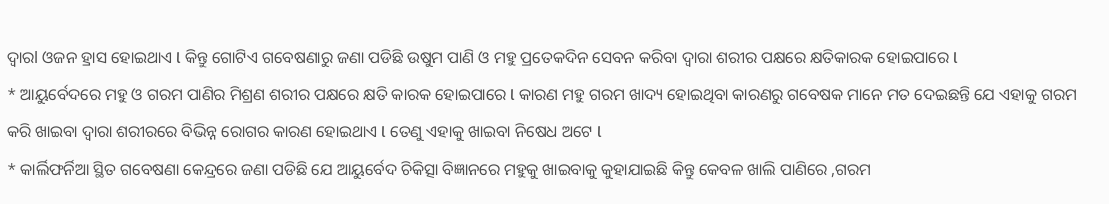ଦ୍ୱାରl ଓଜନ ହ୍ରାସ ହୋଇଥାଏ l କିନ୍ତୁ ଗୋଟିଏ ଗବେଷଣାରୁ ଜଣା ପଡିଛି ଉଷୁମ ପାଣି ଓ ମହୁ ପ୍ରତେକଦିନ ସେବନ କରିବା ଦ୍ୱାରା ଶରୀର ପକ୍ଷରେ କ୍ଷତିକାରକ ହୋଇପାରେ l
* ଆୟୁର୍ବେଦରେ ମହୁ ଓ ଗରମ ପାଣିର ମିଶ୍ରଣ ଶରୀର ପକ୍ଷରେ କ୍ଷତି କାରକ ହୋଇପାରେ l କାରଣ ମହୁ ଗରମ ଖାଦ୍ୟ ହୋଇଥିବା କାରଣରୁ ଗବେଷକ ମାନେ ମତ ଦେଇଛନ୍ତି ଯେ ଏହାକୁ ଗରମ କରି ଖାଇବା ଦ୍ୱାରା ଶରୀରରେ ବିଭିନ୍ନ ରୋଗର କାରଣ ହୋଇଥାଏ l ତେଣୁ ଏହାକୁ ଖାଇବା ନିଷେଧ ଅଟେ l
* କାର୍ଲିଫର୍ନିଆ ସ୍ଥିତ ଗବେଷଣା କେନ୍ଦ୍ରରେ ଜଣା ପଡିଛି ଯେ ଆୟୁର୍ବେଦ ଚିକିତ୍ସା ବିଜ୍ଞାନରେ ମହୁକୁ ଖାଇବାକୁ କୁହାଯାଇଛି କିନ୍ତୁ କେବଳ ଖାଲି ପାଣିରେ ,ଗରମ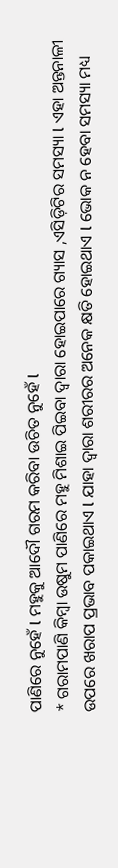ପାଣିରେ ନୁହେଁ l ମହୁକୁ ଆଦୌ ଗରମ କରିବା ଉଚିତ ନୁହେଁ l
* ଗରାମପାଣି କିମ୍ବା ଉଷୁମ ପାଣିରେ ମହୁ ମିଶାଇ ପିଇବା ଦ୍ୱାରା ହୋଇପାରେ ଗ୍ୟାସ ,ଏସିଡ଼ିଟିର ସମସ୍ୟା l ଏହା ଅନ୍ତନାଳୀ ଉପରେ ଖରାପ ପ୍ରଭାବ ପକାଇଥାଏ l ଯାହା ଦ୍ୱାରା ଶରୀରର ଅନେକ କ୍ଷତି ହୋଇଥାଏ l ଭୋକ ନ ହେବା ସମସ୍ୟା ମଧ୍ୟ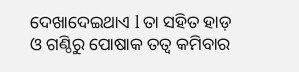ଦେଖାଦେଇଥାଏ l ତା ସହିତ ହାଡ଼ ଓ ଗଣ୍ଠିରୁ ପୋଷାକ ତତ୍ୱ କମିବାର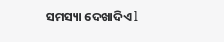ସମସ୍ୟା ଦେଖାଦିଏ l